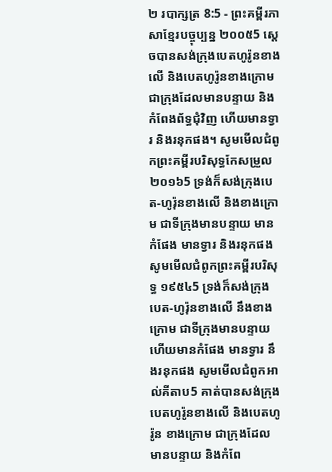២ របាក្សត្រ 8:5 - ព្រះគម្ពីរភាសាខ្មែរបច្ចុប្បន្ន ២០០៥5 ស្ដេចបានសង់ក្រុងបេតហូរ៉ូនខាងលើ និងបេតហូរ៉ូនខាងក្រោម ជាក្រុងដែលមានបន្ទាយ និងកំពែងព័ទ្ធជុំវិញ ហើយមានទ្វារ និងរនុកផង។ សូមមើលជំពូកព្រះគម្ពីរបរិសុទ្ធកែសម្រួល ២០១៦5 ទ្រង់ក៏សង់ក្រុងបេត-ហូរ៉ុនខាងលើ និងខាងក្រោម ជាទីក្រុងមានបន្ទាយ មានកំផែង មានទ្វារ និងរនុកផង សូមមើលជំពូកព្រះគម្ពីរបរិសុទ្ធ ១៩៥៤5 ទ្រង់ក៏សង់ក្រុងបេត-ហូរ៉ុនខាងលើ នឹងខាងក្រោម ជាទីក្រុងមានបន្ទាយ ហើយមានកំផែង មានទ្វារ នឹងរនុកផង សូមមើលជំពូកអាល់គីតាប5 គាត់បានសង់ក្រុងបេតហូរ៉ូនខាងលើ និងបេតហូរ៉ូន ខាងក្រោម ជាក្រុងដែលមានបន្ទាយ និងកំពែ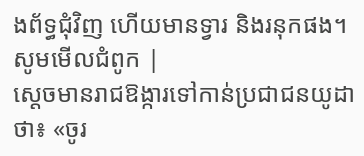ងព័ទ្ធជុំវិញ ហើយមានទ្វារ និងរនុកផង។ សូមមើលជំពូក |
ស្ដេចមានរាជឱង្ការទៅកាន់ប្រជាជនយូដាថា៖ «ចូរ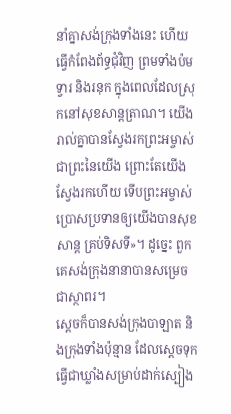នាំគ្នាសង់ក្រុងទាំងនេះ ហើយធ្វើកំពែងព័ទ្ធជុំវិញ ព្រមទាំងប៉ម ទ្វារ និងរនុក ក្នុងពេលដែលស្រុកនៅសុខសាន្តត្រាណ។ យើងរាល់គ្នាបានស្វែងរកព្រះអម្ចាស់ ជាព្រះនៃយើង ព្រោះតែយើងស្វែងរកហើយ ទើបព្រះអម្ចាស់ប្រោសប្រទានឲ្យយើងបានសុខសាន្ត គ្រប់ទិសទី»។ ដូច្នេះ ពួកគេសង់ក្រុងនានាបានសម្រេចជាស្ថាពរ។
ស្ដេចក៏បានសង់ក្រុងបាឡាត និងក្រុងទាំងប៉ុន្មាន ដែលស្ដេចទុកធ្វើជាឃ្លាំងសម្រាប់ដាក់ស្បៀង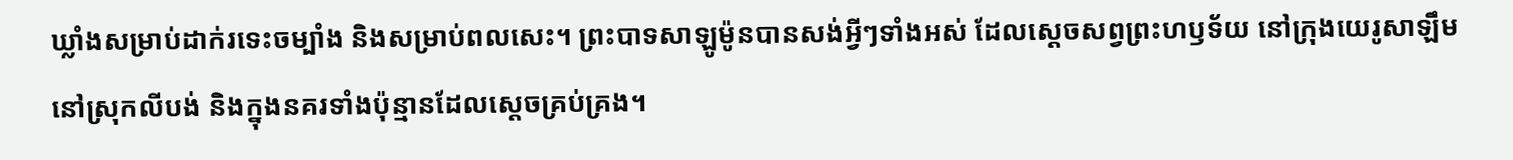ឃ្លាំងសម្រាប់ដាក់រទេះចម្បាំង និងសម្រាប់ពលសេះ។ ព្រះបាទសាឡូម៉ូនបានសង់អ្វីៗទាំងអស់ ដែលស្ដេចសព្វព្រះហឫទ័យ នៅក្រុងយេរូសាឡឹម នៅស្រុកលីបង់ និងក្នុងនគរទាំងប៉ុន្មានដែលស្ដេចគ្រប់គ្រង។